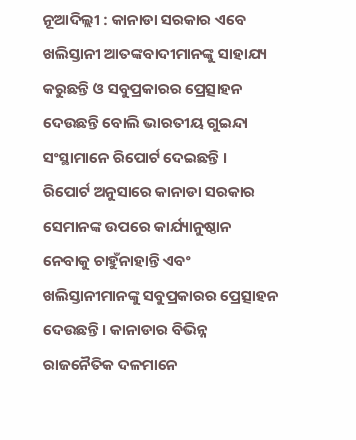ନୂଆଦିଲ୍ଲୀ : କାନାଡା ସରକାର ଏବେ ଖଲିସ୍ତାନୀ ଆତଙ୍କବାଦୀମାନଙ୍କୁ ସାହାଯ୍ୟ କରୁଛନ୍ତି ଓ ସବୁପ୍ରକାରର ପ୍ରେତ୍ସାହନ ଦେଉଛନ୍ତି ବୋଲି ଭାରତୀୟ ଗୁଇନ୍ଦା ସଂସ୍ଥାମାନେ ରିପୋର୍ଟ ଦେଇଛନ୍ତି ।
ରିପୋର୍ଟ ଅନୁସାରେ କାନାଡା ସରକାର ସେମାନଙ୍କ ଉପରେ କାର୍ଯ୍ୟାନୁଷ୍ଠାନ ନେବାକୁ ଚାହୁଁନାହାନ୍ତି ଏବଂ ଖଲିସ୍ତାନୀମାନଙ୍କୁ ସବୁପ୍ରକାରର ପ୍ରେତ୍ସାହନ ଦେଉଛନ୍ତି । କାନାଡାର ବିଭିନ୍ନ ରାଜନୈତିକ ଦଳମାନେ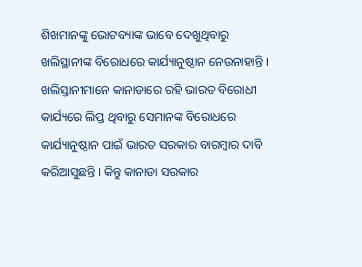ଶିଖମାନଙ୍କୁ ଭୋଟବ୍ୟାଙ୍କ ଭାବେ ଦେଖୁଥିବାରୁ ଖଲିସ୍ଥାନୀଙ୍କ ବିରୋଧରେ କାର୍ଯ୍ୟାନୁଷ୍ଠାନ ନେଉନାହାନ୍ତି । ଖଲିସ୍ତାନୀମାନେ କାନାଡାରେ ରହି ଭାରତ ବିରୋଧୀ କାର୍ଯ୍ୟରେ ଲିପ୍ତ ଥିବାରୁ ସେମାନଙ୍କ ବିରୋଧରେ କାର୍ଯ୍ୟାନୁଷ୍ଠାନ ପାଇଁ ଭାରତ ସରକାର ବାରମ୍ବାର ଦାବି କରିଆସୁଛନ୍ତି । କିନ୍ତୁ କାନାଡା ସରକାର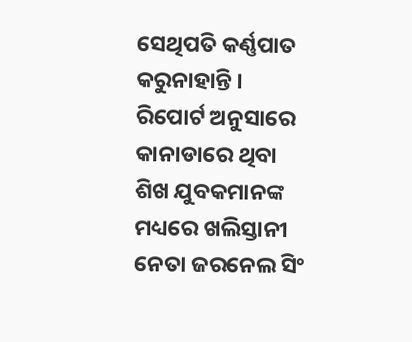ସେଥିପତି କର୍ଣ୍ଣପାତ କରୁନାହାନ୍ତି ।
ରିପୋର୍ଟ ଅନୁସାରେ କାନାଡାରେ ଥିବା ଶିଖ ଯୁବକମାନଙ୍କ ମଧ୍ୟରେ ଖଲିସ୍ତାନୀ ନେତା ଜରନେଲ ସିଂ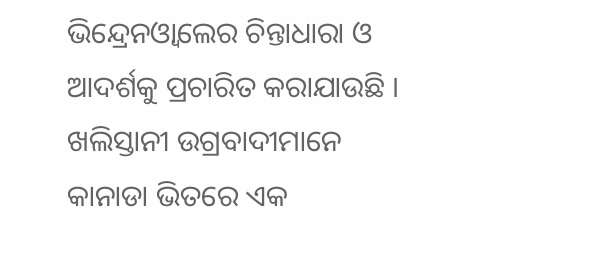ଭିନ୍ଦ୍ରେନଓ୍ବାଲେର ଚିନ୍ତାଧାରା ଓ ଆଦର୍ଶକୁ ପ୍ରଚାରିତ କରାଯାଉଛି । ଖଲିସ୍ତାନୀ ଉଗ୍ରବାଦୀମାନେ କାନାଡା ଭିତରେ ଏକ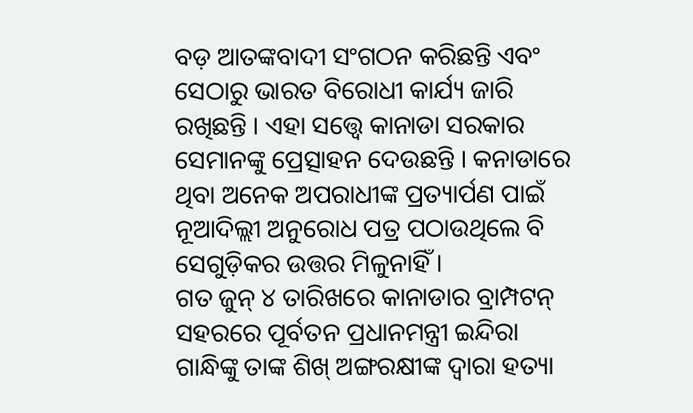ବଡ଼ ଆତଙ୍କବାଦୀ ସଂଗଠନ କରିଛନ୍ତି ଏବଂ ସେଠାରୁ ଭାରତ ବିରୋଧୀ କାର୍ଯ୍ୟ ଜାରି ରଖିଛନ୍ତି । ଏହା ସତ୍ତ୍ବେ କାନାଡା ସରକାର ସେମାନଙ୍କୁ ପ୍ରେତ୍ସାହନ ଦେଉଛନ୍ତି । କନାଡାରେ ଥିବା ଅନେକ ଅପରାଧୀଙ୍କ ପ୍ରତ୍ୟାର୍ପଣ ପାଇଁ ନୂଆଦିଲ୍ଲୀ ଅନୁରୋଧ ପତ୍ର ପଠାଉଥିଲେ ବି ସେଗୁଡ଼ିକର ଉତ୍ତର ମିଳୁନାହିଁ ।
ଗତ ଜୁନ୍ ୪ ତାରିଖରେ କାନାଡାର ବ୍ରାମ୍ପଟନ୍ ସହରରେ ପୂର୍ବତନ ପ୍ରଧାନମନ୍ତ୍ରୀ ଇନ୍ଦିରା ଗାନ୍ଧିଙ୍କୁ ତାଙ୍କ ଶିଖ୍ ଅଙ୍ଗରକ୍ଷୀଙ୍କ ଦ୍ୱାରା ହତ୍ୟା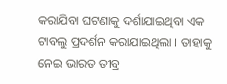କରାଯିବା ଘଟଣାକୁ ଦର୍ଶାଯାଇଥିବା ଏକ ଟାବଲୁ ପ୍ରଦର୍ଶନ କରାଯାଇଥିଲା । ତାହାକୁ ନେଇ ଭାରତ ତୀବ୍ର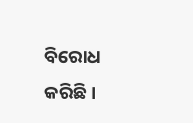ବିରୋଧ କରିଛି।